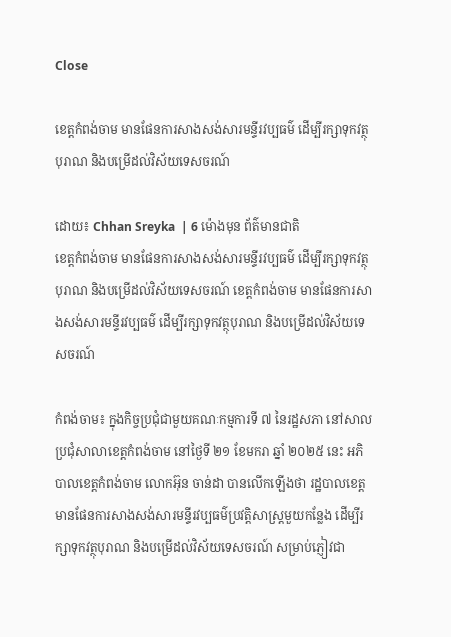Close

ខេត្តកំពង់ចាម មានផែនការសាងសង់សារមន្ទីរវប្បធម៌ ដើម្បីរក្សាទុកវត្ថុបុរាណ និងបម្រើដល់វិស័យទេសចរណ៍

ដោយ៖ Chhan Sreyka  | 6 ម៉ោងមុន ព័ត៌មានជាតិ
ខេត្តកំពង់ចាម មានផែនការសាងសង់សារមន្ទីរវប្បធម៌ ដើម្បីរក្សាទុកវត្ថុបុរាណ និងបម្រើដល់វិស័យទេសចរណ៍ ខេត្តកំពង់ចាម មានផែនការសាងសង់សារមន្ទីរវប្បធម៌ ដើម្បីរក្សាទុកវត្ថុបុរាណ និងបម្រើដល់វិស័យទេសចរណ៍

កំពង់ចាម៖ ក្នុងកិច្ចប្រជុំជាមួយគណៈកម្មការទី ៧ នៃរដ្ឋសភា នៅសាលប្រជុំសាលាខេត្តកំពង់ចាម នៅថ្ងៃទី ២១ ខែមករា ឆ្នាំ ២០២៥ នេះ អភិបាលខេត្តកំពង់ចាម លោកអ៊ុន ចាន់ដា បានលើកឡើងថា រដ្ឋបាលខេត្តមានផែនការសាងសង់សារមន្ទីរវប្បធម៌ប្រវត្តិសាស្រ្តមួយកន្លែង ដើម្បីរក្សាទុកវត្ថុបុរាណ និងបម្រើដល់វិស័យទេសចរណ៍ សម្រាប់ភ្ញៀវជា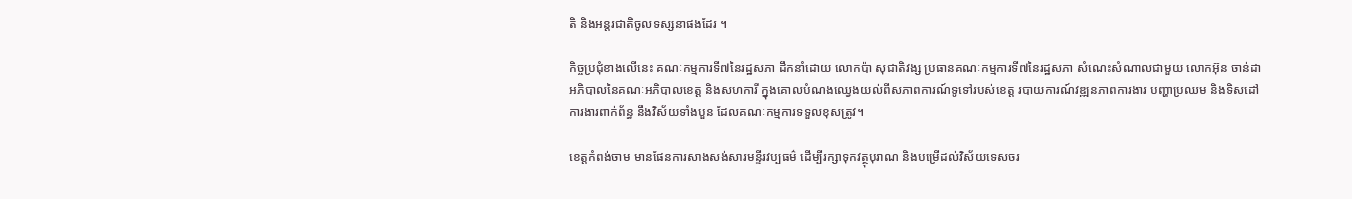តិ និងអន្តរជាតិចូលទស្សនាផងដែរ ។

កិច្ចប្រជុំខាងលើនេះ គណៈកម្មការទី៧នៃរដ្ឋសភា ដឹកនាំដោយ លោកប៉ា សុជាតិវង្ស ប្រធានគណៈកម្មការទី៧នៃរដ្ឋសភា សំណេះសំណាលជាមួយ លោកអ៊ុន ចាន់ដា អភិបាលនៃគណៈអភិបាលខេត្ត និងសហការី ក្នុងគោលបំណងឈ្វេងយល់ពីសភាពការណ៍ទូទៅរបស់ខេត្ត របាយការណ៍វឌ្ឍនភាពការងារ បញ្ហាប្រឈម និងទិសដៅការងារពាក់ព័ន្ធ នឹងវិស័យទាំងបួន ដែលគណៈកម្មការទទួលខុសត្រូវ។

ខេត្តកំពង់ចាម មានផែនការសាងសង់សារមន្ទីរវប្បធម៌ ដើម្បីរក្សាទុកវត្ថុបុរាណ និងបម្រើដល់វិស័យទេសចរ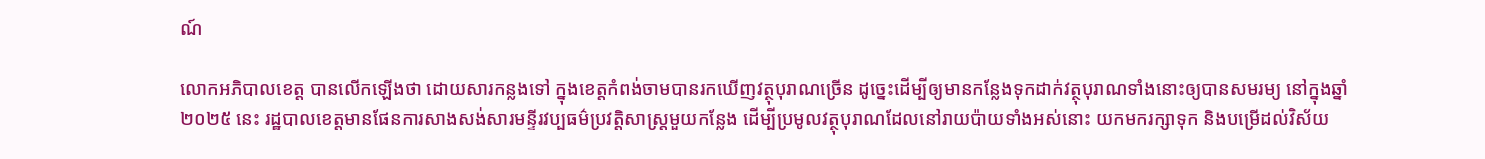ណ៍

លោកអភិបាលខេត្ត បានលើកឡើងថា ដោយសារកន្លងទៅ ក្នុងខេត្តកំពង់ចាមបានរកឃើញវត្ថុបុរាណច្រើន ដូច្នេះដើម្បីឲ្យមានកន្លែងទុកដាក់វត្ថុបុរាណទាំងនោះឲ្យបានសមរម្យ នៅក្នុងឆ្នាំ ២០២៥ នេះ រដ្ឋបាលខេត្តមានផែនការសាងសង់សារមន្ទីរវប្បធម៌ប្រវត្តិសាស្ត្រមួយកន្លែង ដើម្បីប្រមូលវត្ថុបុរាណដែលនៅរាយប៉ាយទាំងអស់នោះ យកមករក្សាទុក និងបម្រើដល់វិស័យ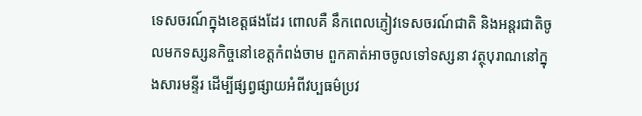ទេសចរណ៍ក្នុងខេត្តផងដែរ ពោលគឺ នឹកពេលភ្ញៀវទេសចរណ៍ជាតិ និងអន្តរជាតិចូលមកទស្សនកិច្ចនៅខេត្តកំពង់ចាម ពួកគាត់អាចចូលទៅទស្សនា វត្ថុបុរាណនៅក្នុងសារមន្ទីរ ដើម្បីផ្សព្វផ្សាយអំពីវប្បធម៌ប្រវ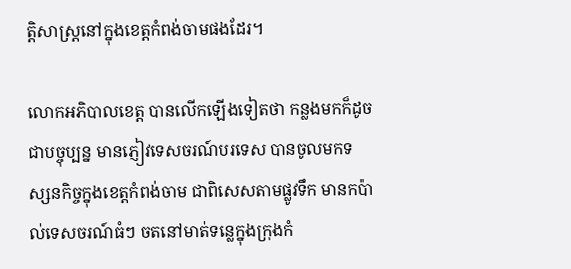ត្តិសាស្ត្រនៅក្នុងខេត្តកំពង់ចាមផងដែរ។

លោកអភិបាលខេត្ត បានលើកឡើងទៀតថា កន្លងមកក៏ដូចជាបច្ចុប្បន្ន មានភ្ញៀវទេសចរណ៍បរទេស បានចូលមកទស្សនកិច្ចក្នុងខេត្តកំពង់ចាម ជាពិសេសតាមផ្លូវទឹក មានកប៉ាល់ទេសចរណ៍ធំៗ ចតនៅមាត់ទន្លេក្នុងក្រុងកំ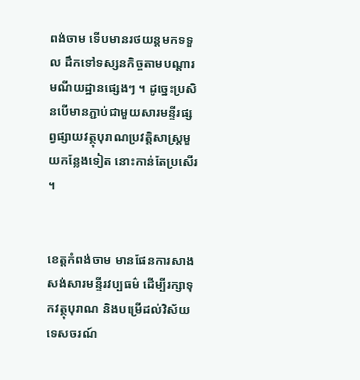ពង់ចាម ទើបមានរថយន្តមកទទួល ដឹកទៅទស្សនកិច្ចតាមបណ្ដារមណីយដ្ឋានផ្សេងៗ ។ ដូច្នេះប្រសិនបើមានភ្ជាប់ជាមួយសារមន្ទីរផ្សព្វផ្សាយវត្ថុបុរាណប្រវត្តិសាស្រ្តមួយកន្លែងទៀត នោះកាន់តែប្រសើរ ។


ខេត្តកំពង់ចាម មានផែនការសាងសង់សារមន្ទីរវប្បធម៌ ដើម្បីរក្សាទុកវត្ថុបុរាណ និងបម្រើដល់វិស័យទេសចរណ៍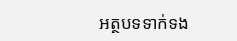អត្ថបទទាក់ទង